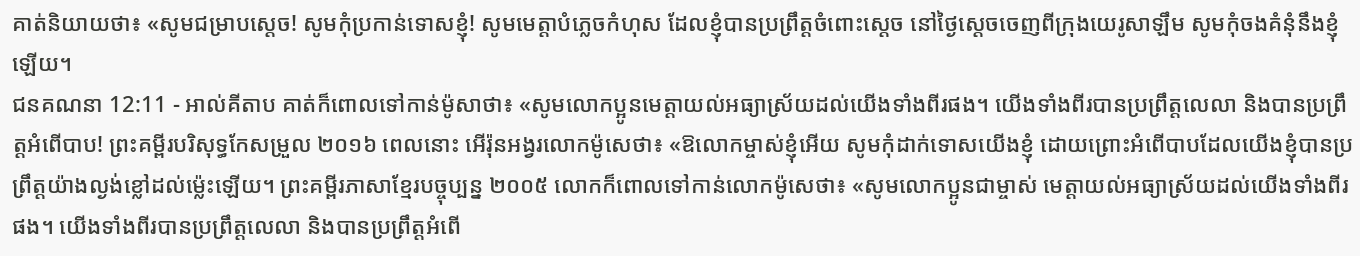គាត់និយាយថា៖ «សូមជម្រាបស្តេច! សូមកុំប្រកាន់ទោសខ្ញុំ! សូមមេត្តាបំភ្លេចកំហុស ដែលខ្ញុំបានប្រព្រឹត្តចំពោះស្តេច នៅថ្ងៃស្តេចចេញពីក្រុងយេរូសាឡឹម សូមកុំចងគំនុំនឹងខ្ញុំឡើយ។
ជនគណនា 12:11 - អាល់គីតាប គាត់ក៏ពោលទៅកាន់ម៉ូសាថា៖ «សូមលោកប្អូនមេត្តាយល់អធ្យាស្រ័យដល់យើងទាំងពីរផង។ យើងទាំងពីរបានប្រព្រឹត្តលេលា និងបានប្រព្រឹត្តអំពើបាប! ព្រះគម្ពីរបរិសុទ្ធកែសម្រួល ២០១៦ ពេលនោះ អើរ៉ុនអង្វរលោកម៉ូសេថា៖ «ឱលោកម្ចាស់ខ្ញុំអើយ សូមកុំដាក់ទោសយើងខ្ញុំ ដោយព្រោះអំពើបាបដែលយើងខ្ញុំបានប្រព្រឹត្តយ៉ាងល្ងង់ខ្លៅដល់ម្ល៉េះឡើយ។ ព្រះគម្ពីរភាសាខ្មែរបច្ចុប្បន្ន ២០០៥ លោកក៏ពោលទៅកាន់លោកម៉ូសេថា៖ «សូមលោកប្អូនជាម្ចាស់ មេត្តាយល់អធ្យាស្រ័យដល់យើងទាំងពីរផង។ យើងទាំងពីរបានប្រព្រឹត្តលេលា និងបានប្រព្រឹត្តអំពើ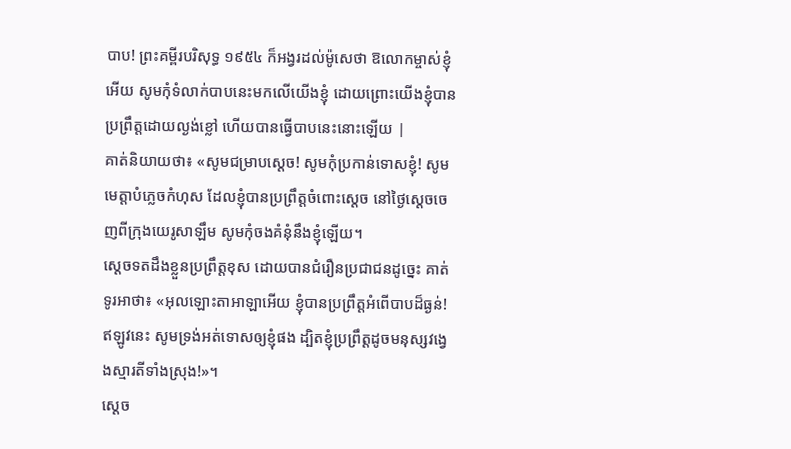បាប! ព្រះគម្ពីរបរិសុទ្ធ ១៩៥៤ ក៏អង្វរដល់ម៉ូសេថា ឱលោកម្ចាស់ខ្ញុំអើយ សូមកុំទំលាក់បាបនេះមកលើយើងខ្ញុំ ដោយព្រោះយើងខ្ញុំបានប្រព្រឹត្តដោយល្ងង់ខ្លៅ ហើយបានធ្វើបាបនេះនោះឡើយ |
គាត់និយាយថា៖ «សូមជម្រាបស្តេច! សូមកុំប្រកាន់ទោសខ្ញុំ! សូមមេត្តាបំភ្លេចកំហុស ដែលខ្ញុំបានប្រព្រឹត្តចំពោះស្តេច នៅថ្ងៃស្តេចចេញពីក្រុងយេរូសាឡឹម សូមកុំចងគំនុំនឹងខ្ញុំឡើយ។
ស្តេចទតដឹងខ្លួនប្រព្រឹត្តខុស ដោយបានជំរឿនប្រជាជនដូច្នេះ គាត់ទូរអាថា៖ «អុលឡោះតាអាឡាអើយ ខ្ញុំបានប្រព្រឹត្តអំពើបាបដ៏ធ្ងន់! ឥឡូវនេះ សូមទ្រង់អត់ទោសឲ្យខ្ញុំផង ដ្បិតខ្ញុំប្រព្រឹត្តដូចមនុស្សវង្វេងស្មារតីទាំងស្រុង!»។
ស្តេច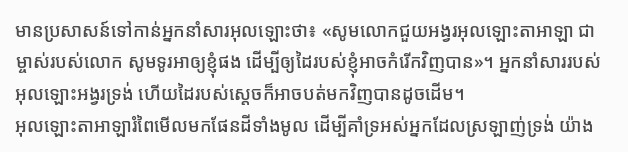មានប្រសាសន៍ទៅកាន់អ្នកនាំសារអុលឡោះថា៖ «សូមលោកជួយអង្វរអុលឡោះតាអាឡា ជាម្ចាស់របស់លោក សូមទូរអាឲ្យខ្ញុំផង ដើម្បីឲ្យដៃរបស់ខ្ញុំអាចកំរើកវិញបាន»។ អ្នកនាំសាររបស់អុលឡោះអង្វរទ្រង់ ហើយដៃរបស់ស្តេចក៏អាចបត់មកវិញបានដូចដើម។
អុលឡោះតាអាឡារំពៃមើលមកផែនដីទាំងមូល ដើម្បីគាំទ្រអស់អ្នកដែលស្រឡាញ់ទ្រង់ យ៉ាង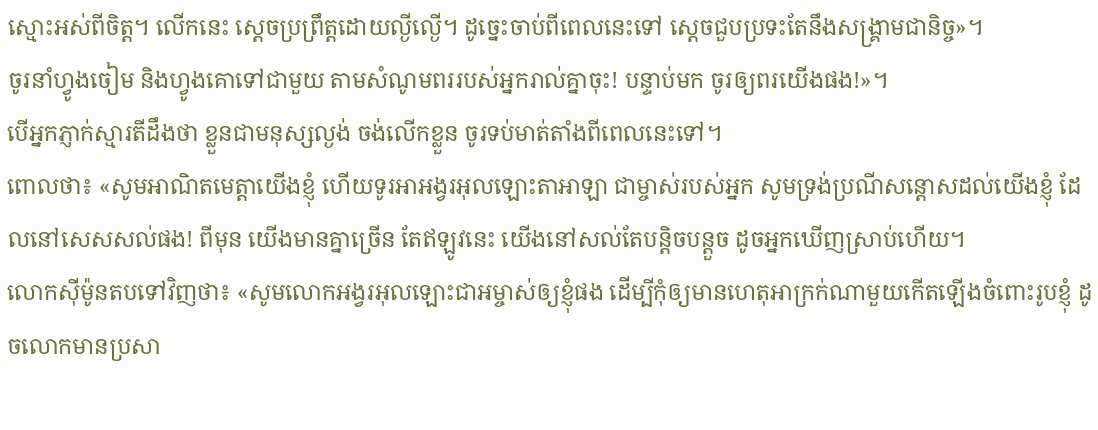ស្មោះអស់ពីចិត្ត។ លើកនេះ ស្តេចប្រព្រឹត្តដោយល្ងីល្ងើ។ ដូច្នេះចាប់ពីពេលនេះទៅ ស្តេចជួបប្រទះតែនឹងសង្គ្រាមជានិច្ច»។
ចូរនាំហ្វូងចៀម និងហ្វូងគោទៅជាមួយ តាមសំណូមពររបស់អ្នករាល់គ្នាចុះ! បន្ទាប់មក ចូរឲ្យពរយើងផង!»។
បើអ្នកភ្ញាក់ស្មារតីដឹងថា ខ្លួនជាមនុស្សល្ងង់ ចង់លើកខ្លួន ចូរទប់មាត់តាំងពីពេលនេះទៅ។
ពោលថា៖ «សូមអាណិតមេត្តាយើងខ្ញុំ ហើយទូរអាអង្វរអុលឡោះតាអាឡា ជាម្ចាស់របស់អ្នក សូមទ្រង់ប្រណីសន្ដោសដល់យើងខ្ញុំ ដែលនៅសេសសល់ផង! ពីមុន យើងមានគ្នាច្រើន តែឥឡូវនេះ យើងនៅសល់តែបន្តិចបន្តួច ដូចអ្នកឃើញស្រាប់ហើយ។
លោកស៊ីម៉ូនតបទៅវិញថា៖ «សូមលោកអង្វរអុលឡោះជាអម្ចាស់ឲ្យខ្ញុំផង ដើម្បីកុំឲ្យមានហេតុអាក្រក់ណាមួយកើតឡើងចំពោះរូបខ្ញុំ ដូចលោកមានប្រសា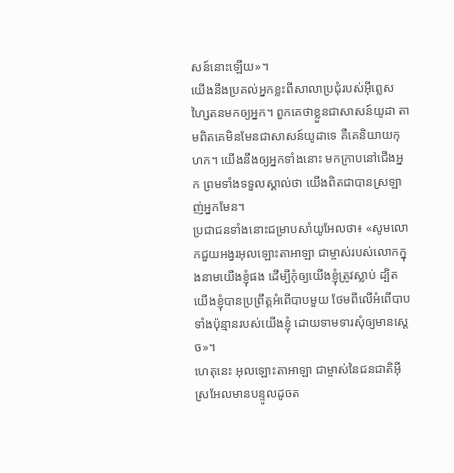សន៍នោះឡើយ»។
យើងនឹងប្រគល់អ្នកខ្លះពីសាលាប្រជុំរបស់អ៊ីព្លេសហ្សៃតនមកឲ្យអ្នក។ ពួកគេថាខ្លួនជាសាសន៍យូដា តាមពិតគេមិនមែនជាសាសន៍យូដាទេ គឺគេនិយាយកុហក។ យើងនឹងឲ្យអ្នកទាំងនោះ មកក្រាបនៅជើងអ្នក ព្រមទាំងទទួលស្គាល់ថា យើងពិតជាបានស្រឡាញ់អ្នកមែន។
ប្រជាជនទាំងនោះជម្រាបសាំយូអែលថា៖ «សូមលោកជួយអង្វរអុលឡោះតាអាឡា ជាម្ចាស់របស់លោកក្នុងនាមយើងខ្ញុំផង ដើម្បីកុំឲ្យយើងខ្ញុំត្រូវស្លាប់ ដ្បិតយើងខ្ញុំបានប្រព្រឹត្តអំពើបាបមួយ ថែមពីលើអំពើបាបទាំងប៉ុន្មានរបស់យើងខ្ញុំ ដោយទាមទារសុំឲ្យមានស្តេច»។
ហេតុនេះ អុលឡោះតាអាឡា ជាម្ចាស់នៃជនជាតិអ៊ីស្រអែលមានបន្ទូលដូចត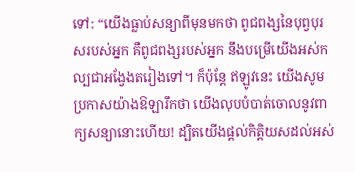ទៅ: “យើងធ្លាប់សន្យាពីមុនមកថា ពូជពង្សនៃបុព្វបុរសរបស់អ្នក គឺពូជពង្សរបស់អ្នក នឹងបម្រើយើងអស់កល្បជាអង្វែងតរៀងទៅ។ ក៏ប៉ុន្តែ ឥឡូវនេះ យើងសូមប្រកាសយ៉ាងឱឡារឹកថា យើងលុបបំបាត់ចោលនូវពាក្យសន្យានោះហើយ! ដ្បិតយើងផ្តល់កិត្តិយសដល់អស់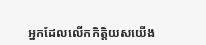អ្នកដែលលើកកិត្តិយសយើង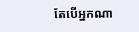តែបើអ្នកណា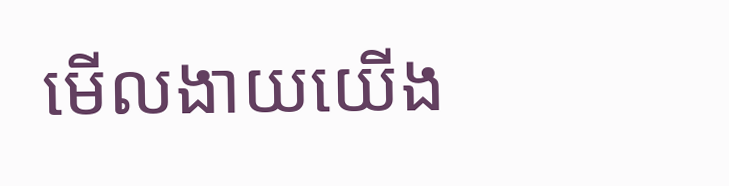មើលងាយយើង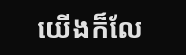យើងក៏លែ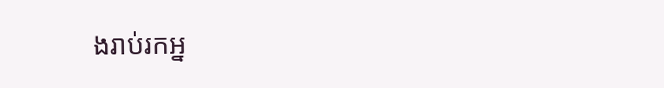ងរាប់រកអ្ន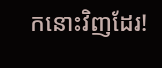កនោះវិញដែរ!